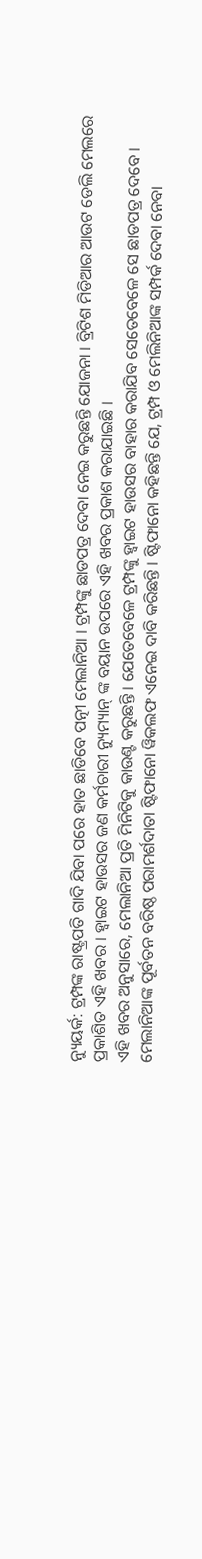ନ୍ୟୁୟର୍କ: ଟ୍ରମ୍ପଙ୍କ ରାଷ୍ଟ୍ରପତି ଗାଦି ଯିବା ପରେ ହାତ ଛାଡିବେ ପତ୍ନୀ ମେଲାନିଆ । ଟ୍ରମ୍ପଙ୍କୁ ଛାଡପତ୍ର ଦେବା ନେଇ କରୁଛନ୍ତି ଯୋଜନା । ବ୍ରିଟିଶ ମିଡିଆର ଆଉଟ ଡେଲି ମେଲରେ ପ୍ରକାଶିତ ଏହି ଖବର । ହ୍ବାଇଟ ହାଉସର ଜଣ କର୍ମଚାରୀ ନ୍ୟୁମ୍ୟାନ୍ ଙ୍କ ବୟାନ ଉପରେ ଏହି ଖବର ପ୍ରକାଶ କରାଯାଇଛି ।
ଏହି ଖବର ଅନୁସାରେ, ମେଲାନିଆ ପ୍ରତି ମିନିଟିକୁ କାଉଣ୍ଟ କରୁଛନ୍ତି । ଯେତେବେଳେ ଟ୍ରମ୍ପଙ୍କୁ ହ୍ବାଇଟ ହାଉସର ବାହାର କରାଯିବ ସେତେବେଳେ ସେ ଛାଡପତ୍ର ଦେବେ । ମେଲାନିଆଙ୍କ ପୂର୍ବତନ ବରିଷ୍ଠ ପରାମର୍ଶଦାତା ଷ୍ଟିଫାନୋ ୱିକଲଫ ଏନେଇ ଦାବି କରିଛନ୍ତି । ଷ୍ଟିଫାନୋ କହିଛନ୍ତି ଯେ, ଟ୍ରମ୍ପ ଓ ମେଲିନିଆଙ୍କ ସମ୍ପର୍କ ଦେବା ନେବା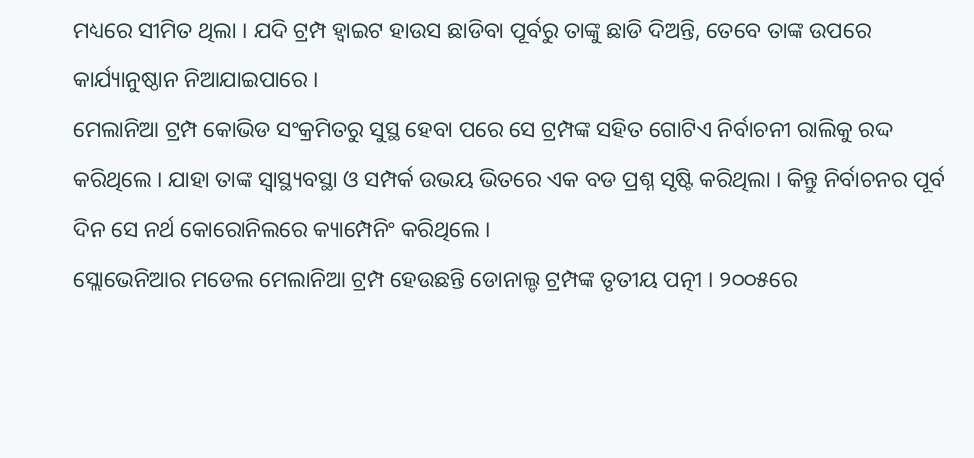ମଧ୍ୟରେ ସୀମିତ ଥିଲା । ଯଦି ଟ୍ରମ୍ପ ହ୍ବାଇଟ ହାଉସ ଛାଡିବା ପୂର୍ବରୁ ତାଙ୍କୁ ଛାଡି ଦିଅନ୍ତି, ତେବେ ତାଙ୍କ ଉପରେ କାର୍ଯ୍ୟାନୁଷ୍ଠାନ ନିଆଯାଇପାରେ ।
ମେଲାନିଆ ଟ୍ରମ୍ପ କୋଭିଡ ସଂକ୍ରମିତରୁ ସୁସ୍ଥ ହେବା ପରେ ସେ ଟ୍ରମ୍ପଙ୍କ ସହିତ ଗୋଟିଏ ନିର୍ବାଚନୀ ରାଲିକୁ ରଦ୍ଦ କରିଥିଲେ । ଯାହା ତାଙ୍କ ସ୍ବାସ୍ଥ୍ୟବସ୍ଥା ଓ ସମ୍ପର୍କ ଉଭୟ ଭିତରେ ଏକ ବଡ ପ୍ରଶ୍ନ ସୃଷ୍ଟି କରିଥିଲା । କିନ୍ତୁ ନିର୍ବାଚନର ପୂର୍ବ ଦିନ ସେ ନର୍ଥ କୋରୋନିଲରେ କ୍ୟାମ୍ପେନିଂ କରିଥିଲେ ।
ସ୍ଲୋଭେନିଆର ମଡେଲ ମେଲାନିଆ ଟ୍ରମ୍ପ ହେଉଛନ୍ତି ଡୋନାଲ୍ଡ ଟ୍ରମ୍ପଙ୍କ ତୃତୀୟ ପତ୍ନୀ । ୨୦୦୫ରେ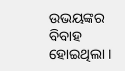ଉଭୟଙ୍କର ବିବାହ ହୋଇଥିଲା ।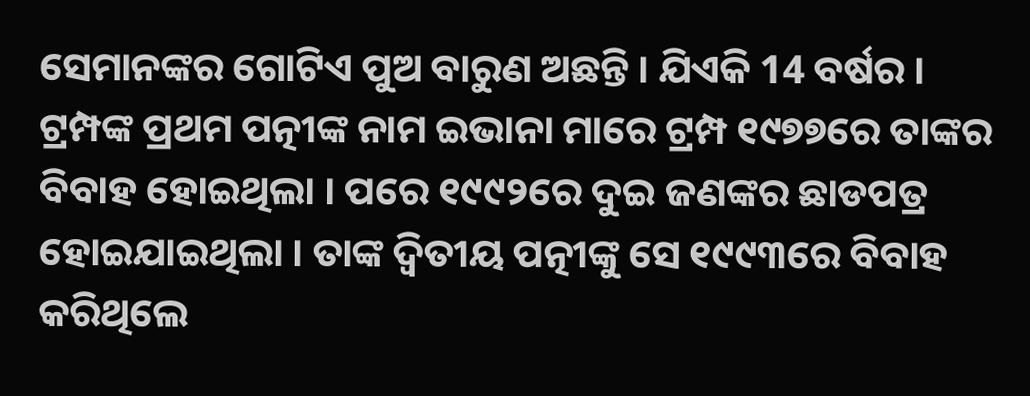ସେମାନଙ୍କର ଗୋଟିଏ ପୁଅ ବାରୁଣ ଅଛନ୍ତି । ଯିଏକି 14 ବର୍ଷର । ଟ୍ରମ୍ପଙ୍କ ପ୍ରଥମ ପତ୍ନୀଙ୍କ ନାମ ଇଭାନା ମାରେ ଟ୍ରମ୍ପ ୧୯୭୭ରେ ତାଙ୍କର ବିବାହ ହୋଇଥିଲା । ପରେ ୧୯୯୨ରେ ଦୁଇ ଜଣଙ୍କର ଛାଡପତ୍ର ହୋଇଯାଇଥିଲା । ତାଙ୍କ ଦ୍ବିତୀୟ ପତ୍ନୀଙ୍କୁ ସେ ୧୯୯୩ରେ ବିବାହ କରିଥିଲେ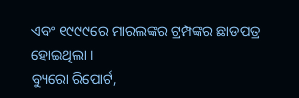ଏବଂ ୧୯୯୯ରେ ମାରଲଙ୍କର ଟ୍ରମ୍ପଙ୍କର ଛାଡପତ୍ର ହୋଇଥିଲା ।
ବ୍ୟୁରୋ ରିପୋର୍ଟ,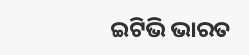ଇଟିଭି ଭାରତ